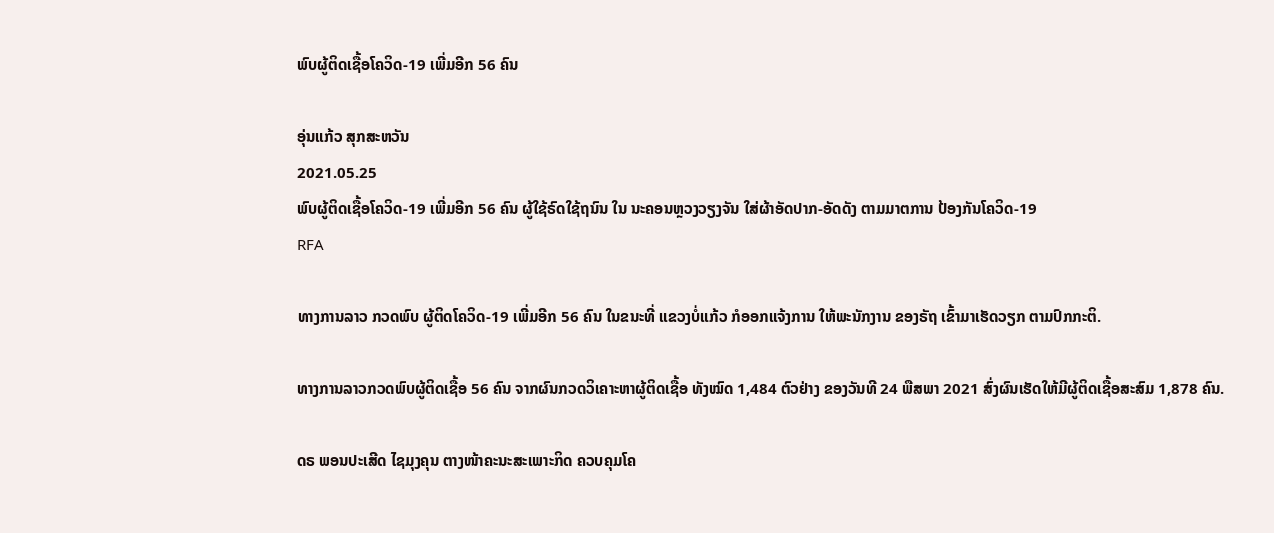ພົບຜູ້ຕິດເຊື້ອໂຄວິດ-19 ເພີ່ມອີກ 56 ຄົນ

ອຸ່ນແກ້ວ ສຸກສະຫວັນ
2021.05.25
ພົບຜູ້ຕິດເຊື້ອໂຄວິດ-19 ເພີ່ມອີກ 56 ຄົນ ຜູ້ໃຊ້ຣົດໃຊ້ຖນົນ ໃນ ນະຄອນຫຼວງວຽງຈັນ ໃສ່ຜ້າອັດປາກ-ອັດດັງ ຕາມມາຕການ ປ້ອງກັນໂຄວິດ-19
RFA

ທາງການລາວ ກວດພົບ ຜູ້ຕິດໂຄວິດ-19 ເພີ່ມອີກ 56 ຄົນ ໃນຂນະທີ່ ແຂວງບໍ່ແກ້ວ ກໍອອກແຈ້ງການ ໃຫ້ພະນັກງານ ຂອງຣັຖ ເຂົ້າມາເຮັດວຽກ ຕາມປົກກະຕິ.

ທາງການລາວກວດພົບຜູ້ຕິດເຊື້ອ 56 ຄົນ ຈາກຜົນກວດວິເຄາະຫາຜູ້ຕິດເຊື້ອ ທັງໝົດ 1,484 ຕົວຢ່າງ ຂອງວັນທີ 24 ພືສພາ 2021 ສົ່ງຜົນເຮັດໃຫ້ມີຜູ້ຕິດເຊື້ອສະສົມ 1,878 ຄົນ.

ດຣ ພອນປະເສີດ ໄຊມຸງຄຸນ ຕາງໜ້າຄະນະສະເພາະກິດ ຄວບຄຸມໂຄ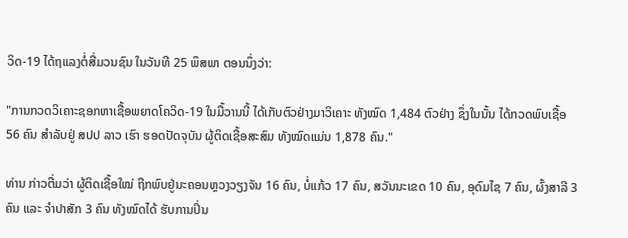ວິດ-19 ໄດ້ຖແລງຕໍ່ສື່ມວນຊົນ ໃນວັນທີ 25 ພຶສພາ ຕອນນຶ່ງວ່າ:

"ການກວດວິເຄາະຊອກຫາເຊື້ອພຍາດໂຄວິດ-19 ໃນມື້ວານນີ້ ໄດ້ເກັບຕົວຢ່າງມາວິເຄາະ ທັງໝົດ 1,484 ຕົວຢ່າງ ຊຶ່ງໃນນັ້ນ ໄດ້ກວດພົບເຊື້ອ 56 ຄົນ ສຳລັບຢູ່ ສປປ ລາວ ເຮົາ ຮອດປັດຈຸບັນ ຜູ້ຕິດເຊື້ອສະສົມ ທັງໝົດແມ່ນ 1,878 ຄົນ."

ທ່ານ ກ່າວຕື່ມວ່າ ຜູ້ຕິດເຊື້ອໃໝ່ ຖືກພົບຢູ່ນະຄອນຫຼວງວຽງຈັນ 16 ຄົນ, ບໍ່ແກ້ວ 17 ຄົນ, ສວັນນະເຂດ 10 ຄົນ, ອຸດົມໄຊ 7 ຄົນ, ຜົ້ງສາລີ 3 ຄົນ ແລະ ຈຳປາສັກ 3 ຄົນ ທັງໝົດໄດ້ ຮັບການປິ່ນ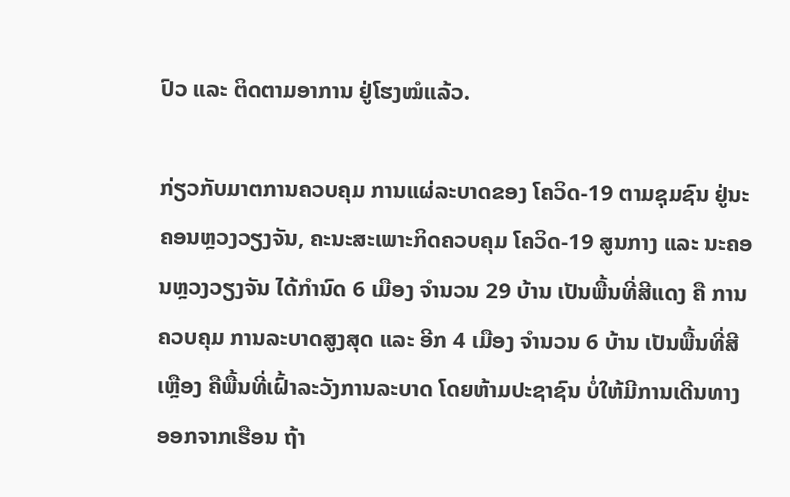ປົວ ແລະ ຕິດຕາມອາການ ຢູ່ໂຮງໝໍແລ້ວ.

ກ່ຽວກັບມາຕການຄວບຄຸມ ການແຜ່ລະບາດຂອງ ໂຄວິດ-19 ຕາມຊຸມຊົນ ຢູ່ນະຄອນຫຼວງວຽງຈັນ, ຄະນະສະເພາະກິດຄວບຄຸມ ໂຄວິດ-19 ສູນກາງ ແລະ ນະຄອນຫຼວງວຽງຈັນ ໄດ້ກຳນົດ 6 ເມືອງ ຈຳນວນ 29 ບ້ານ ເປັນພື້ນທີ່ສີແດງ ຄື ການຄວບຄຸມ ການລະບາດສູງສຸດ ແລະ ອີກ 4 ເມືອງ ຈຳນວນ 6 ບ້ານ ເປັນພື້ນທີ່ສີເຫຼືອງ ຄືພື້ນທີ່ເຝົ້າລະວັງການລະບາດ ໂດຍຫ້າມປະຊາຊົນ ບໍ່ໃຫ້ມີການເດີນທາງ ອອກຈາກເຮືອນ ຖ້າ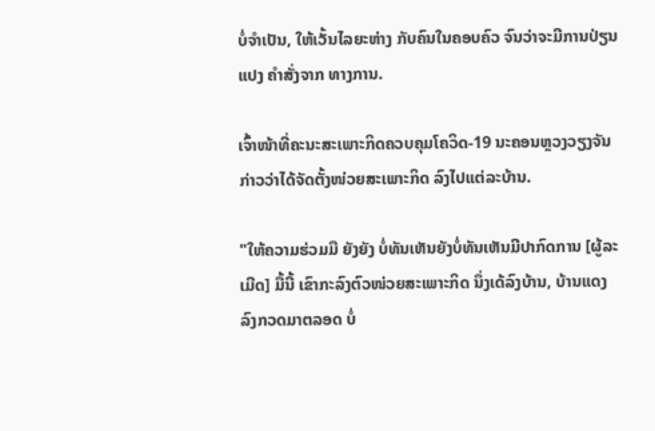ບໍ່ຈຳເປັນ, ໃຫ້ເວັ້ນໄລຍະຫ່າງ ກັບຄົນໃນຄອບຄົວ ຈົນວ່າຈະມີການປ່ຽນແປງ ຄຳສັ່ງຈາກ ທາງການ.

ເຈົ້າໜ້າທີ່ຄະນະສະເພາະກິດຄວບຄຸມໂຄວິດ-19 ນະຄອນຫຼວງວຽງຈັນ ກ່າວວ່າໄດ້ຈັດຕັ້ງໜ່ວຍສະເພາະກິດ ລົງໄປແຕ່ລະບ້ານ.

"ໃຫ້ຄວາມຮ່ວມມື ຍັງຍັງ ບໍ່ທັນເຫັນຍັງບໍ່ທັນເຫັນມີປາກົດການ [ຜູ້ລະເມີດ] ມື້ນີ້ ເຂົາກະລົງຕົວໜ່ວຍສະເພາະກິດ ນຶ່ງເດ້ລົງບ້ານ, ບ້ານແດງລົງກວດມາຕລອດ ບໍ່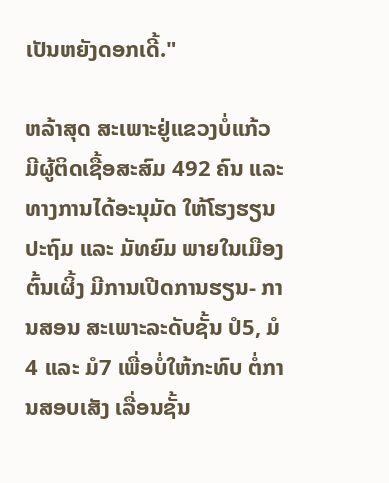ເປັນຫຍັງດອກເດີ້."

ຫລ້າສຸດ ສະເພາະຢູ່ແຂວງບໍ່ແກ້ວ ມີຜູ້ຕິດເຊື້ອສະສົມ 492 ຄົນ ແລະ ທາງການໄດ້ອະນຸມັດ ໃຫ້ໂຮງຮຽນປະຖົມ ແລະ ມັທຍົມ ພາຍໃນເມືອງຕົ້ນເຜິ້ງ ມີການເປີດການຮຽນ- ການສອນ ສະເພາະລະດັບຊັ້ນ ປໍ5, ມໍ4 ແລະ ມໍ7 ເພື່ອບໍ່ໃຫ້ກະທົບ ຕໍ່ການສອບເສັງ ເລື່ອນຊັ້ນ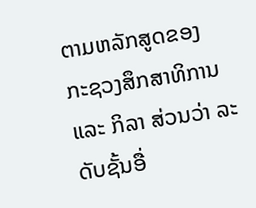ຕາມຫລັກສູດຂອງ ກະຊວງສຶກສາທິການ ແລະ ກິລາ ສ່ວນວ່າ ລະດັບຊັ້ນອື່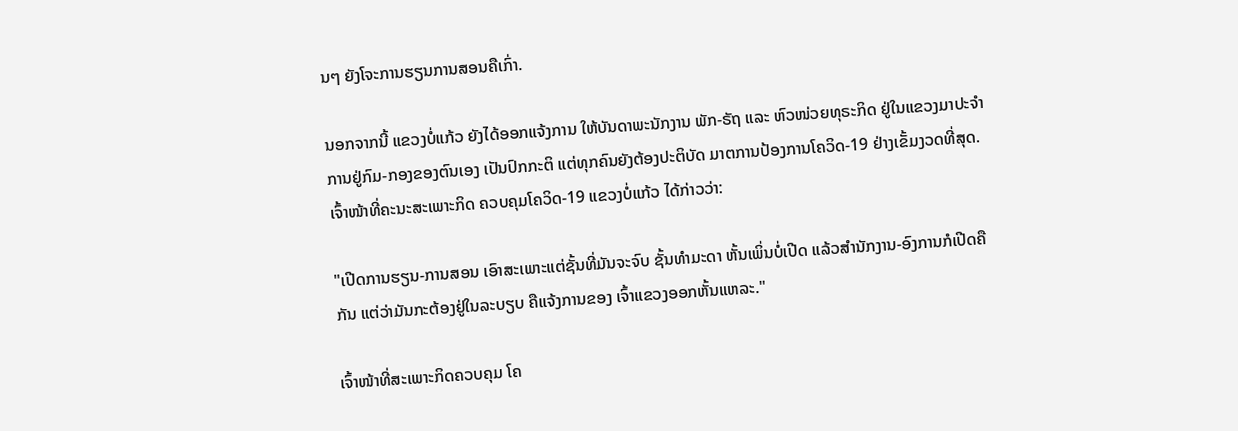ນໆ ຍັງໂຈະການຮຽນການສອນຄືເກົ່າ.

ນອກຈາກນີ້ ແຂວງບໍ່ແກ້ວ ຍັງໄດ້ອອກແຈ້ງການ ໃຫ້ບັນດາພະນັກງານ ພັກ-ຣັຖ ແລະ ຫົວໜ່ວຍທຸຣະກິດ ຢູ່ໃນແຂວງມາປະຈຳ ການຢູ່ກົມ-ກອງຂອງຕົນເອງ ເປັນປົກກະຕິ ແຕ່ທຸກຄົນຍັງຕ້ອງປະຕິບັດ ມາຕການປ້ອງການໂຄວິດ-19 ຢ່າງເຂັ້ມງວດທີ່ສຸດ. ເຈົ້າໜ້າທີ່ຄະນະສະເພາະກິດ ຄວບຄຸມໂຄວິດ-19 ແຂວງບໍ່ແກ້ວ ໄດ້ກ່າວວ່າ:

"ເປີດການຮຽນ-ການສອນ ເອົາສະເພາະແຕ່ຊັ້ນທີ່ມັນຈະຈົບ ຊັ້ນທຳມະດາ ຫັ້ນເພິ່ນບໍ່ເປີດ ແລ້ວສຳນັກງານ-ອົງການກໍເປີດຄືກັນ ແຕ່ວ່າມັນກະຕ້ອງຢູ່ໃນລະບຽບ ຄືແຈ້ງການຂອງ ເຈົ້າແຂວງອອກຫັ້ນແຫລະ."

ເຈົ້າໜ້າທີ່ສະເພາະກິດຄວບຄຸມ ໂຄ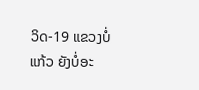ວິດ-19 ແຂວງບໍ່ແກ້ວ ຍັງບໍ່ອະ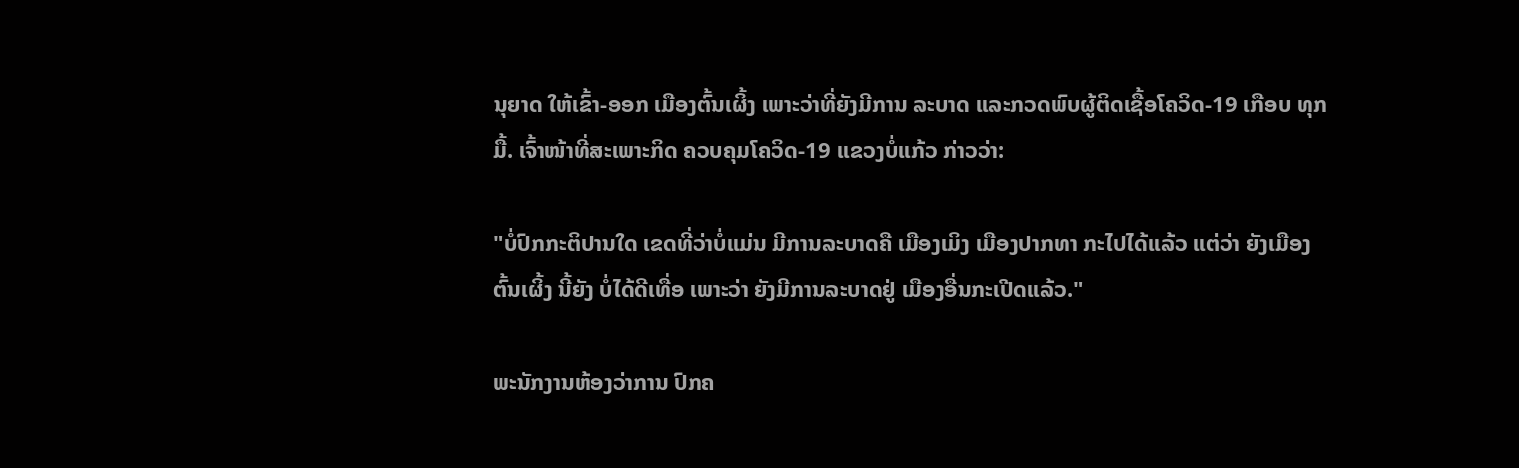ນຸຍາດ ໃຫ້ເຂົ້າ-ອອກ ເມືອງຕົ້ນເຜິ້ງ ເພາະວ່າທີ່ຍັງມີການ ລະບາດ ແລະກວດພົບຜູ້ຕິດເຊື້ອໂຄວິດ-19 ເກືອບ ທຸກມື້. ເຈົ້າໜ້າທີ່ສະເພາະກິດ ຄວບຄຸມໂຄວິດ-19 ແຂວງບໍ່ແກ້ວ ກ່າວວ່າ:

"ບໍ່ປົກກະຕິປານໃດ ເຂດທີ່ວ່າບໍ່ແມ່ນ ມີການລະບາດຄື ເມືອງເມິງ ເມືອງປາກທາ ກະໄປໄດ້ແລ້ວ ແຕ່ວ່າ ຍັງເມືອງຕົ້ນເຜິ້ງ ນີ້ຍັງ ບໍ່ໄດ້ດີເທື່ອ ເພາະວ່າ ຍັງມີການລະບາດຢູ່ ເມືອງອື່ນກະເປີດແລ້ວ."

ພະນັກງານຫ້ອງວ່າການ ປົກຄ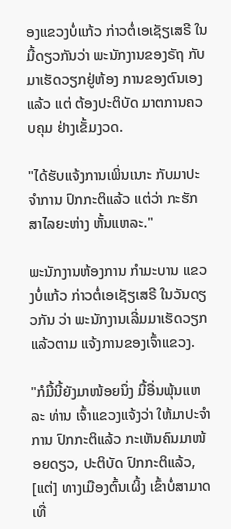ອງແຂວງບໍ່ແກ້ວ ກ່າວຕໍ່ເອເຊັຽເສຣີ ໃນມື້ດຽວກັນວ່າ ພະນັກງານຂອງຣັຖ ກັບມາເຮັດວຽກຢູ່ຫ້ອງ ການຂອງຕົນເອງແລ້ວ ແຕ່ ຕ້ອງປະຕິບັດ ມາຕການຄວບຄຸມ ຢ່າງເຂັ້ມງວດ.

"ໄດ້ຮັບແຈ້ງການເພິ່ນເນາະ ກັບມາປະຈຳການ ປົກກະຕິແລ້ວ ແຕ່ວ່າ ກະຮັກສາໄລຍະຫ່າງ ຫັ້ນແຫລະ."

ພະນັກງານຫ້ອງການ ກຳມະບານ ແຂວງບໍ່ແກ້ວ ກ່າວຕໍ່ເອເຊັຽເສຣີ ໃນວັນດຽວກັນ ວ່າ ພະນັກງານເລີ່ມມາເຮັດວຽກແລ້ວຕາມ ແຈ້ງການຂອງເຈົ້າແຂວງ.

"ກໍມື້ນີ້ຍັງມາໜ້ອຍນຶ່ງ ມື້ອື່ນພຸ້ນແຫລະ ທ່ານ ເຈົ້າແຂວງແຈ້ງວ່າ ໃຫ້ມາປະຈຳການ ປົກກະຕິແລ້ວ ກະເຫັນຄົນມາໜ້ອຍດຽວ, ປະຕິບັດ ປົກກະຕິແລ້ວ, [ແຕ່] ທາງເມືອງຕົ້ນເຜິ້ງ ເຂົ້າບໍ່ສາມາດເທື່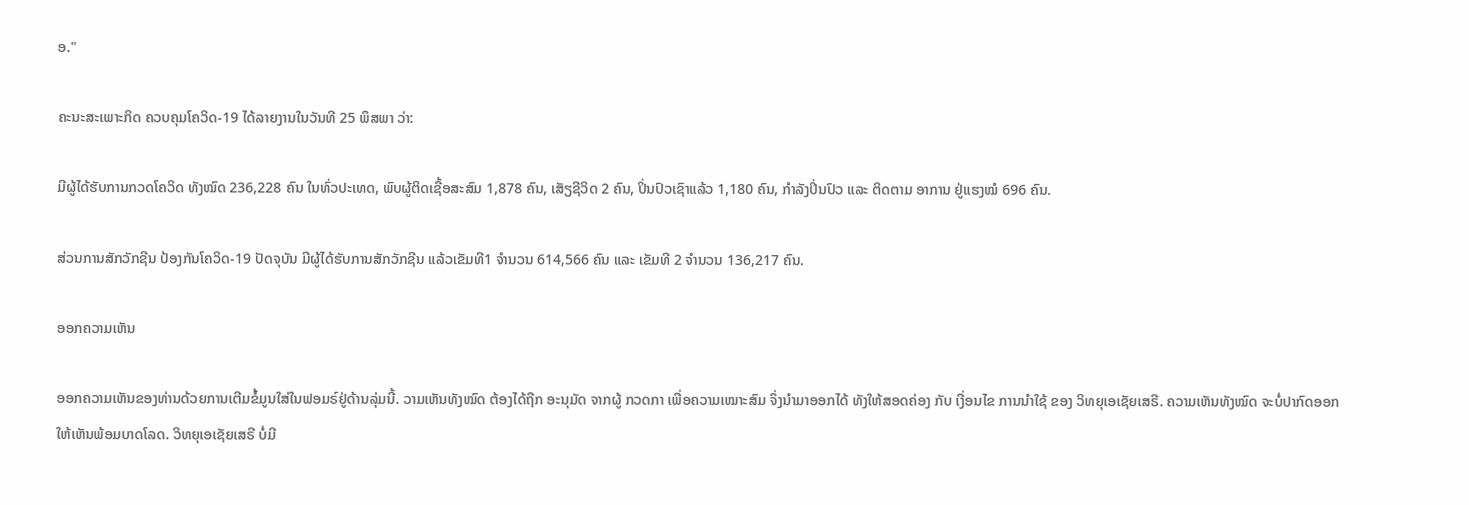ອ."

ຄະນະສະເພາະກິດ ຄວບຄຸມໂຄວິດ-19 ໄດ້ລາຍງານໃນວັນທີ 25 ພຶສພາ ວ່າ:

ມີຜູ້ໄດ້ຮັບການກວດໂຄວິດ ທັງໝົດ 236,228 ຄົນ ໃນທົ່ວປະເທດ, ພົບຜູ້ຕິດເຊື້ອສະສົມ 1,878 ຄົນ, ເສັຽຊີວິດ 2 ຄົນ, ປິ່ນປົວເຊົາແລ້ວ 1,180 ຄົນ, ກຳລັງປິ່ນປົວ ແລະ ຕິດຕາມ ອາການ ຢູ່ແຮງໝໍ 696 ຄົນ.

ສ່ວນການສັກວັກຊີນ ປ້ອງກັນໂຄວິດ-19 ປັດຈຸບັນ ມີຜູ້ໄດ້ຮັບການສັກວັກຊີນ ແລ້ວເຂັມທີ1 ຈຳນວນ 614,566 ຄົນ ແລະ ເຂັມທີ 2 ຈຳນວນ 136,217 ຄົນ.

ອອກຄວາມເຫັນ

ອອກຄວາມເຫັນຂອງທ່ານດ້ວຍການເຕີມຂໍ້ມູນໃສ່ໃນຟອມຣ໌ຢູ່ດ້ານລຸ່ມນີ້. ວາມເຫັນທັງໝົດ ຕ້ອງໄດ້ຖືກ ອະນຸມັດ ຈາກຜູ້ ກວດກາ ເພື່ອຄວາມເໝາະສົມ ຈຶ່ງນໍາມາອອກໄດ້ ທັງໃຫ້ສອດຄ່ອງ ກັບ ເງື່ອນໄຂ ການນຳໃຊ້ ຂອງ ວິທຍຸເອເຊັຍເສຣີ. ຄວາມເຫັນທັງໝົດ ຈະບໍ່ປາກົດອອກ ໃຫ້ເຫັນພ້ອມບາດໂລດ. ວິທຍຸເອເຊັຍເສຣີ ບໍ່ມີ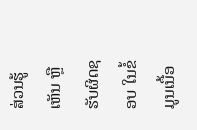ສ່ວນຮູ້ເຫັນ ຫຼືຮັບຜິດຊອບ ໃນຂໍ້ມູນເນື້ອ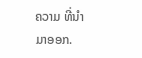ຄວາມ ທີ່ນໍາມາອອກ.